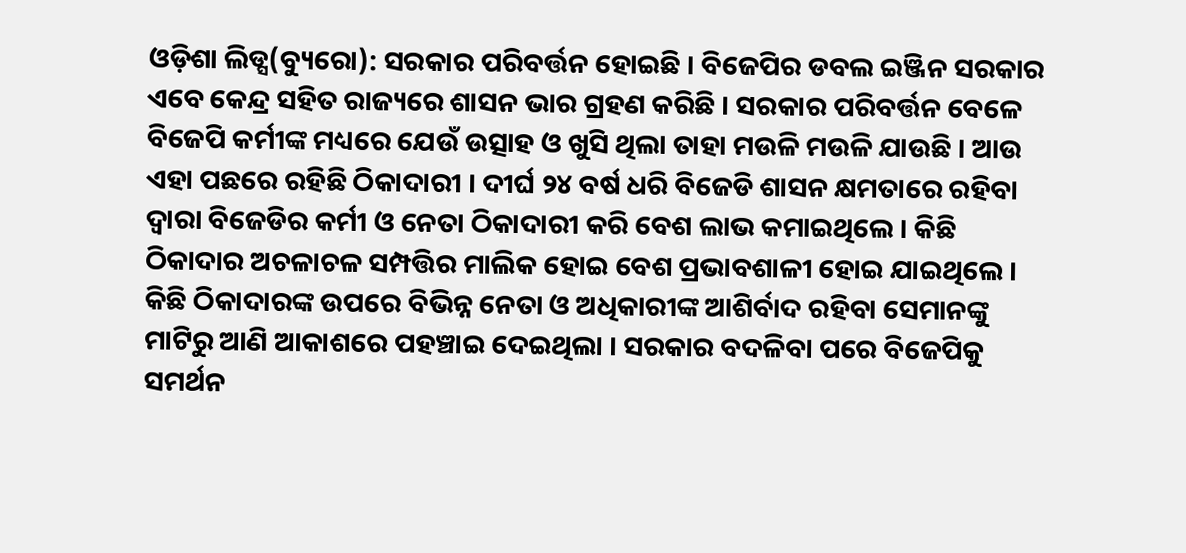ଓଡ଼ିଶା ଲିଡ୍ସ(ବ୍ୟୁରୋ): ସରକାର ପରିବର୍ତ୍ତନ ହୋଇଛି । ବିଜେପିର ଡବଲ ଇଞ୍ଜିନ ସରକାର ଏବେ କେନ୍ଦ୍ର ସହିତ ରାଜ୍ୟରେ ଶାସନ ଭାର ଗ୍ରହଣ କରିଛି । ସରକାର ପରିବର୍ତ୍ତନ ବେଳେ ବିଜେପି କର୍ମୀଙ୍କ ମଧ୍ୟରେ ଯେଉଁ ଉତ୍ସାହ ଓ ଖୁସି ଥିଲା ତାହା ମଉଳି ମଉଳି ଯାଉଛି । ଆଉ ଏହା ପଛରେ ରହିଛି ଠିକାଦାରୀ । ଦୀର୍ଘ ୨୪ ବର୍ଷ ଧରି ବିଜେଡି ଶାସନ କ୍ଷମତାରେ ରହିବା ଦ୍ୱାରା ବିଜେଡିର କର୍ମୀ ଓ ନେତା ଠିକାଦାରୀ କରି ବେଶ ଲାଭ କମାଇଥିଲେ । କିଛି ଠିକାଦାର ଅଚଳାଚଳ ସମ୍ପତ୍ତିର ମାଲିକ ହୋଇ ବେଶ ପ୍ରଭାବଶାଳୀ ହୋଇ ଯାଇଥିଲେ । କିଛି ଠିକାଦାରଙ୍କ ଉପରେ ବିଭିନ୍ନ ନେତା ଓ ଅଧିକାରୀଙ୍କ ଆଶିର୍ବାଦ ରହିବା ସେମାନଙ୍କୁ ମାଟିରୁ ଆଣି ଆକାଶରେ ପହଞ୍ଚାଇ ଦେଇଥିଲା । ସରକାର ବଦଳିବା ପରେ ବିଜେପିକୁ ସମର୍ଥନ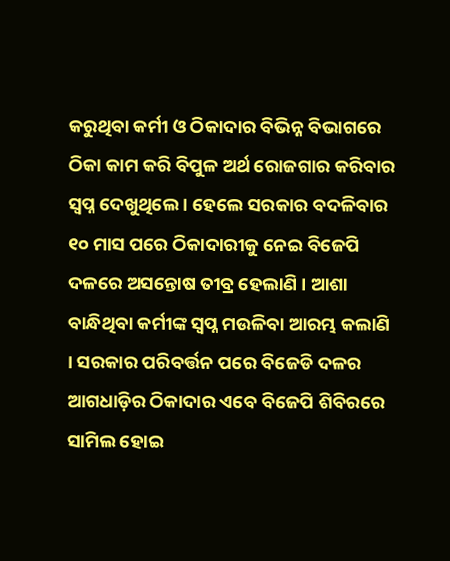କରୁଥିବା କର୍ମୀ ଓ ଠିକାଦାର ବିଭିନ୍ନ ବିଭାଗରେ ଠିକା କାମ କରି ବିପୁଳ ଅର୍ଥ ରୋଜଗାର କରିବାର ସ୍ୱପ୍ନ ଦେଖୁଥିଲେ । ହେଲେ ସରକାର ବଦଳିବାର ୧୦ ମାସ ପରେ ଠିକାଦାରୀକୁ ନେଇ ବିଜେପି ଦଳରେ ଅସନ୍ତୋଷ ତୀବ୍ର ହେଲାଣି । ଆଶା ବାନ୍ଧିଥିବା କର୍ମୀଙ୍କ ସ୍ୱପ୍ନ ମଉଳିବା ଆରମ୍ଭ କଲାଣି । ସରକାର ପରିବର୍ତ୍ତନ ପରେ ବିଜେଡି ଦଳର ଆଗଧାଡ଼ିର ଠିକାଦାର ଏବେ ବିଜେପି ଶିବିରରେ ସାମିଲ ହୋଇ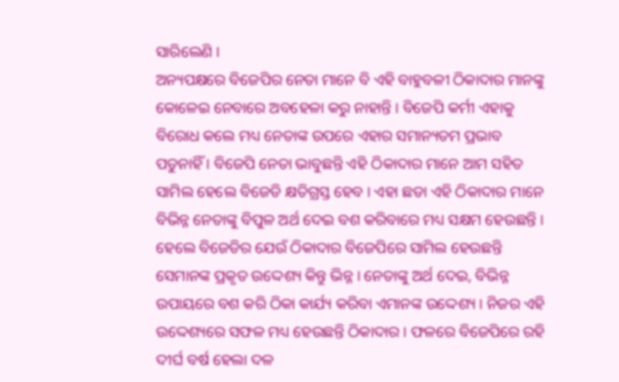ସାରିଲେଣି ।
ଅନ୍ୟପକ୍ଷରେ ବିଜେପିର ନେତା ମାନେ ବି ଏହି ବାହୁବଳୀ ଠିକାଦାର ମାନଙ୍କୁ କୋଳେଇ ନେବାରେ ଅବହେଳା କରୁ ନାହାନ୍ତି । ବିଜେପି କର୍ମୀ ଏହାକୁ ବିରୋଧ କଲେ ମଧ୍ୟ ନେତାଙ୍କ ଉପରେ ଏହାର ସମାନ୍ୟତମ ପ୍ରଭାବ ପଡୁନାହିଁ । ବିଜେପି ନେତା ଭାବୁଛନ୍ତି ଏହି ଠିକାଦାର ମାନେ ଆମ ସହିତ ସାମିଲ ହେଲେ ବିଜେଡି କ୍ଷତିଗ୍ରସ୍ତ ହେବ । ଏହା ଛଡା ଏହି ଠିକାଦାର ମାନେ ବିଭିନ୍ନ ନେତାଙ୍କୁ ବିପୁଳ ଅର୍ଥ ଦେଇ ବଶ କରିବାରେ ମଧ୍ୟ ସକ୍ଷମ ହେଉଛନ୍ତି । ହେଲେ ବିଜେଡିର ଯେଉଁ ଠିକାଦାର ବିଜେପିରେ ସାମିଲ ହେଉଛନ୍ତି ସେମାନଙ୍କ ପ୍ରକୃତ ଉଦ୍ଦେଶ୍ୟ କିନ୍ତୁ ଭିନ୍ନ । ନେତାଙ୍କୁ ଅର୍ଥ ଦେଇ, ବିଭିନ୍ନ ଉପାୟରେ ବଶ କରି ଠିକା କାର୍ଯ୍ୟ କରିବା ଏମାନଙ୍କ ଉଦ୍ଦେଶ୍ୟ । ନିଜର ଏହି ଉଦ୍ଦେଶ୍ୟରେ ସଫଳ ମଧ୍ୟ ହେଉଛନ୍ତି ଠିକାଦାର । ଫଳରେ ବିଜେପିରେ ରହି ଦୀର୍ଘ ବର୍ଷ ହେଲା ଦଳ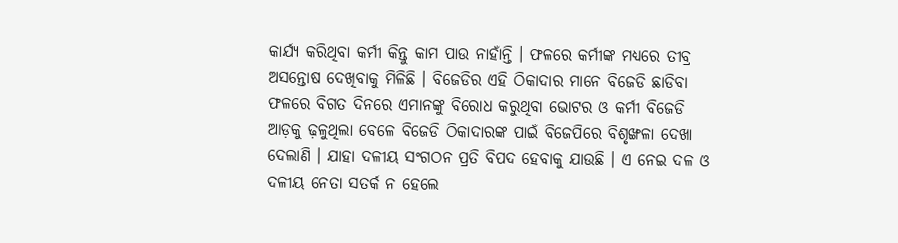କାର୍ଯ୍ୟ କରିଥିବା କର୍ମୀ କିନ୍ତୁ କାମ ପାଉ ନାହାଁନ୍ତି । ଫଳରେ କର୍ମୀଙ୍କ ମଧ୍ୟରେ ତୀବ୍ର ଅସନ୍ତୋଷ ଦେଖିବାକୁ ମିଳିଛି । ବିଜେଡିର ଏହି ଠିକାଦାର ମାନେ ବିଜେଡି ଛାଡିବା ଫଳରେ ବିଗତ ଦିନରେ ଏମାନଙ୍କୁ ବିରୋଧ କରୁଥିବା ଭୋଟର ଓ କର୍ମୀ ବିଜେଡି ଆଡ଼କୁ ଢ଼ଳୁଥିଲା ବେଳେ ବିଜେଡି ଠିକାଦାରଙ୍କ ପାଇଁ ବିଜେପିରେ ବିଶୃଙ୍ଖଳା ଦେଖା ଦେଲାଣି । ଯାହା ଦଳୀୟ ସଂଗଠନ ପ୍ରତି ବିପଦ ହେବାକୁ ଯାଉଛି । ଏ ନେଇ ଦଳ ଓ ଦଳୀୟ ନେତା ସତର୍କ ନ ହେଲେ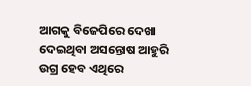ଆଗକୁ ବିଜେପିରେ ଦେଖା ଦେଇଥିବା ଅସନ୍ତୋଷ ଆହୁରି ଉଗ୍ର ହେବ ଏଥିରେ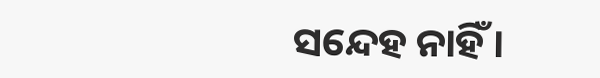ସନ୍ଦେହ ନାହିଁ ।